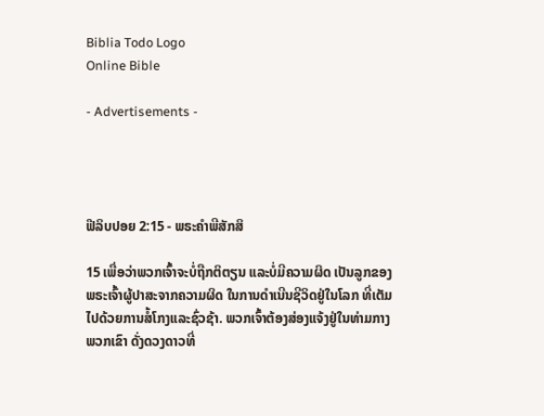Biblia Todo Logo
Online Bible

- Advertisements -




ຟີລິບປອຍ 2:15 - ພຣະຄຳພີສັກສິ

15 ເພື່ອວ່າພວກເຈົ້າຈະບໍ່ຖືກຕິຕຽນ ແລະບໍ່ມີຄວາມຜິດ ເປັນລູກຂອງພຣະເຈົ້າຜູ້ປາສະຈາກຄວາມຜິດ ໃນການດຳເນີນຊີວິດຢູ່ໃນໂລກ ທີ່ເຕັມໄປດ້ວຍການສໍ້ໂກງແລະຊົ່ວຊ້າ. ພວກເຈົ້າຕ້ອງສ່ອງແຈ້ງຢູ່ໃນທ່າມກາງພວກເຂົາ ດັ່ງດວງດາວທີ່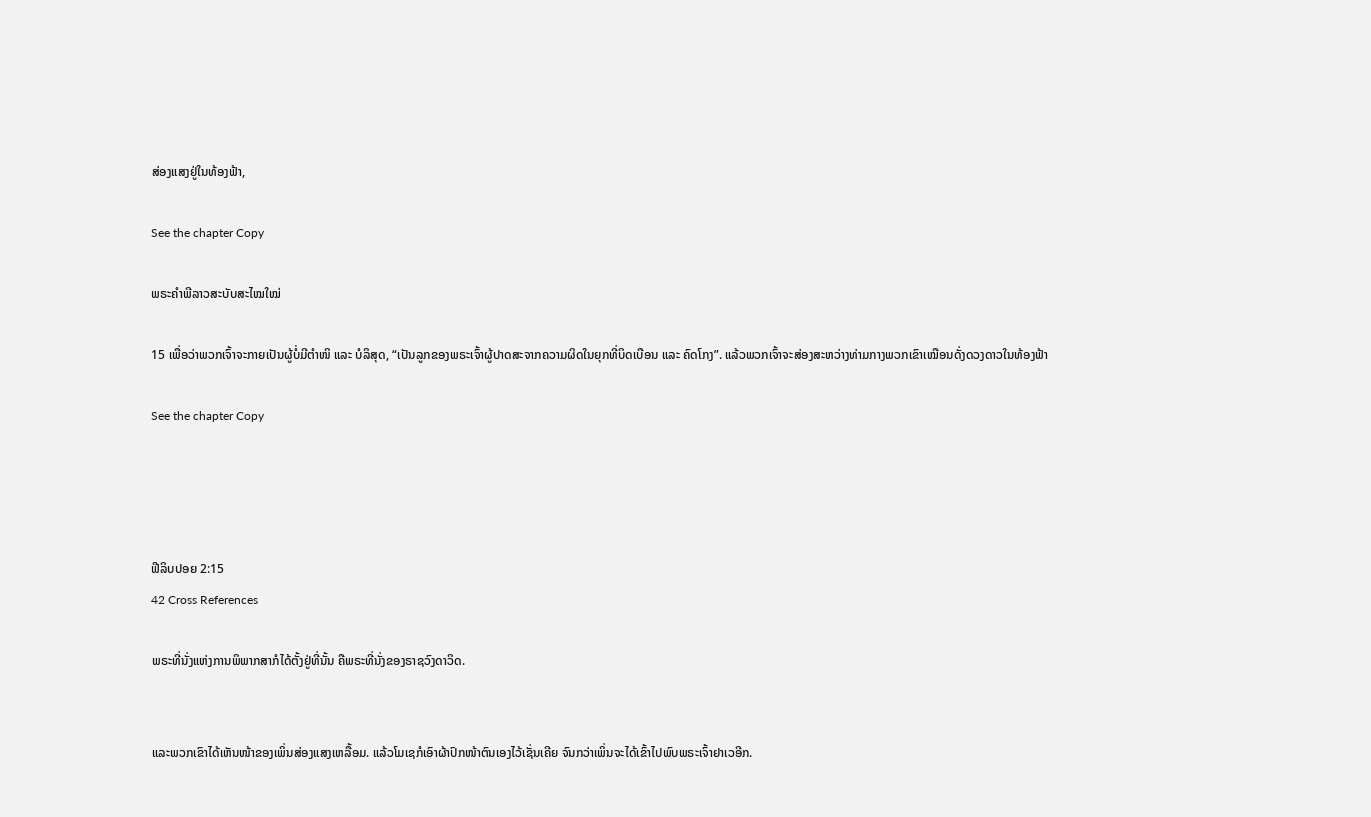ສ່ອງແສງຢູ່ໃນທ້ອງຟ້າ,

See the chapter Copy

ພຣະຄຳພີລາວສະບັບສະໄໝໃໝ່

15 ເພື່ອວ່າພວກເຈົ້າຈະກາຍເປັນຜູ້ບໍ່ມີຕຳໜິ ແລະ ບໍລິສຸດ, “ເປັນລູກຂອງພຣະເຈົ້າຜູ້ປາດສະຈາກຄວາມຜິດໃນຍຸກທີ່ບິດເບືອນ ແລະ ຄົດໂກງ”. ແລ້ວພວກເຈົ້າຈະສ່ອງສະຫວ່າງທ່າມກາງພວກເຂົາເໝືອນດັ່ງດວງດາວໃນທ້ອງຟ້າ

See the chapter Copy




ຟີລິບປອຍ 2:15
42 Cross References

ພຣະທີ່ນັ່ງແຫ່ງການພິພາກສາກໍໄດ້ຕັ້ງຢູ່ທີ່ນັ້ນ ຄືພຣະທີ່ນັ່ງຂອງຣາຊວົງດາວິດ.


ແລະພວກເຂົາໄດ້ເຫັນໜ້າຂອງເພິ່ນສ່ອງແສງເຫລື້ອມ. ແລ້ວໂມເຊກໍເອົາຜ້າປົກໜ້າຕົນເອງໄວ້ເຊັ່ນເຄີຍ ຈົນກວ່າເພິ່ນຈະໄດ້ເຂົ້າໄປພົບພຣະເຈົ້າຢາເວອີກ.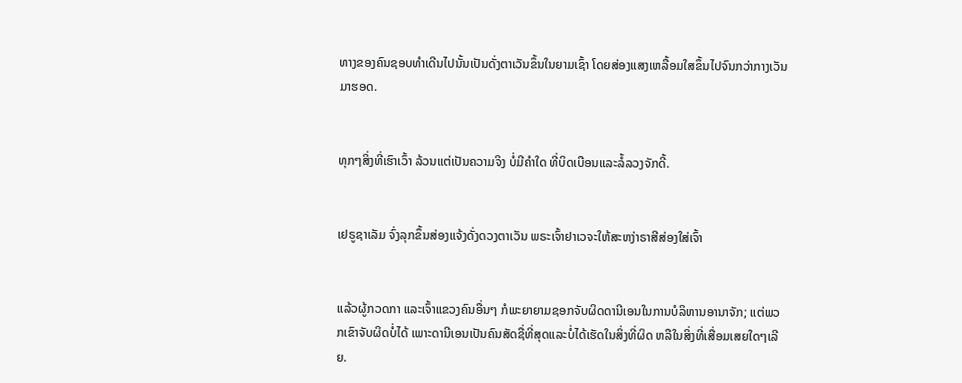ທາງຂອງຄົນຊອບທຳເດີນໄປນັ້ນເປັນດັ່ງຕາເວັນຂຶ້ນໃນຍາມເຊົ້າ ໂດຍສ່ອງແສງເຫລື້ອມໃສຂຶ້ນໄປຈົນກວ່າກາງເວັນມາຮອດ.


ທຸກໆສິ່ງທີ່ເຮົາເວົ້າ ລ້ວນແຕ່ເປັນຄວາມຈິງ ບໍ່ມີຄຳໃດ ທີ່ບິດເບືອນແລະລໍ້ລວງຈັກດີ້.


ເຢຣູຊາເລັມ ຈົ່ງລຸກຂຶ້ນສ່ອງແຈ້ງດັ່ງດວງຕາເວັນ ພຣະເຈົ້າຢາເວຈະໃຫ້ສະຫງ່າຣາສີສ່ອງໃສ່ເຈົ້າ


ແລ້ວຜູ້ກວດກາ ແລະເຈົ້າແຂວງຄົນອື່ນໆ ກໍພະຍາຍາມຊອກຈັບຜິດດານີເອນໃນການບໍລິຫານອານາຈັກ; ແຕ່ພວກເຂົາຈັບຜິດບໍ່ໄດ້ ເພາະດານີເອນເປັນຄົນສັດຊື່ທີ່ສຸດແລະບໍ່ໄດ້ເຮັດໃນສິ່ງທີ່ຜິດ ຫລືໃນສິ່ງທີ່ເສື່ອມເສຍໃດໆເລີຍ.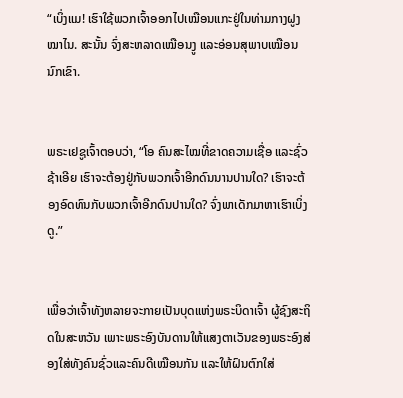“ເບິ່ງແມ! ເຮົາໃຊ້ພວກເຈົ້າອອກໄປເໝືອນແກະຢູ່ໃນທ່າມກາງຝູງໝາໄນ. ສະນັ້ນ ຈົ່ງສະຫລາດເໝືອນງູ ແລະອ່ອນສຸພາບເໝືອນນົກເຂົາ.


ພຣະເຢຊູເຈົ້າຕອບວ່າ, “ໂອ ຄົນສະໄໝທີ່ຂາດຄວາມເຊື່ອ ແລະຊົ່ວຊ້າເອີຍ ເຮົາຈະຕ້ອງຢູ່ກັບພວກເຈົ້າອີກດົນນານປານໃດ? ເຮົາຈະຕ້ອງອົດທົນກັບພວກເຈົ້າອີກດົນປານໃດ? ຈົ່ງພາເດັກມາຫາເຮົາເບິ່ງດູ.”


ເພື່ອວ່າເຈົ້າທັງຫລາຍຈະກາຍເປັນບຸດແຫ່ງພຣະບິດາເຈົ້າ ຜູ້ຊົງສະຖິດໃນສະຫວັນ ເພາະພຣະອົງບັນດານໃຫ້ແສງຕາເວັນຂອງພຣະອົງສ່ອງໃສ່ທັງຄົນຊົ່ວແລະຄົນດີເໝືອນກັນ ແລະໃຫ້ຝົນຕົກໃສ່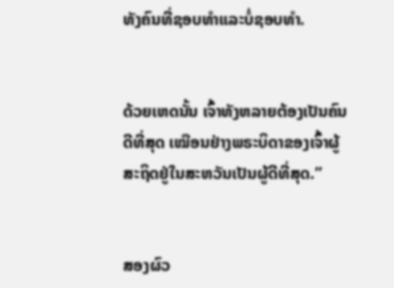ທັງຄົນທີ່ຊອບທຳແລະບໍ່ຊອບທຳ.


ດ້ວຍເຫດນັ້ນ ເຈົ້າທັງຫລາຍຕ້ອງເປັນຄົນດີທີ່ສຸດ ເໝືອນຢ່າງພຣະບິດາຂອງເຈົ້າຜູ້ສະຖິດຢູ່ໃນສະຫວັນເປັນຜູ້ດີທີ່ສຸດ.”


ສອງຜົວ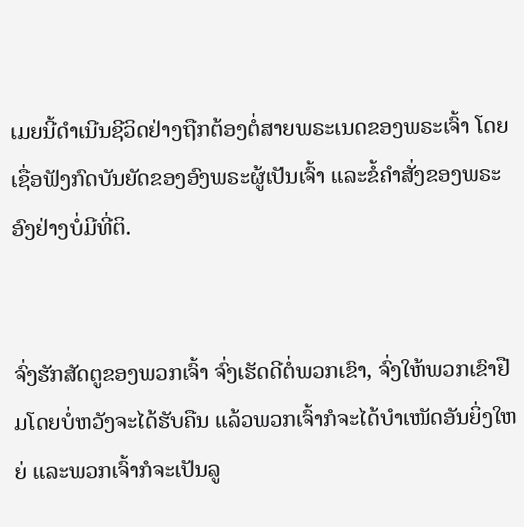ເມຍນີ້ດຳເນີນຊີວິດຢ່າງຖືກຕ້ອງຕໍ່ສາຍພຣະເນດຂອງພຣະເຈົ້າ ໂດຍເຊື່ອຟັງກົດບັນຍັດຂອງອົງພຣະຜູ້ເປັນເຈົ້າ ແລະຂໍ້ຄຳສັ່ງຂອງພຣະອົງຢ່າງບໍ່ມີທີ່ຕິ.


ຈົ່ງຮັກສັດຕູຂອງພວກເຈົ້າ ຈົ່ງເຮັດດີຕໍ່ພວກເຂົາ, ຈົ່ງໃຫ້ພວກເຂົາຢືມໂດຍບໍ່ຫວັງຈະໄດ້ຮັບຄືນ ແລ້ວພວກເຈົ້າກໍຈະໄດ້ບຳເໜັດອັນຍິ່ງໃຫຍ່ ແລະພວກເຈົ້າກໍຈະເປັນລູ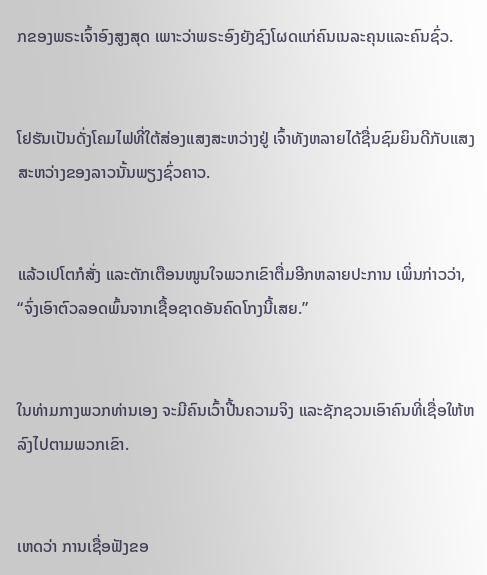ກຂອງພຣະເຈົ້າອົງສູງສຸດ ເພາະວ່າພຣະອົງຍັງຊົງໂຜດແກ່ຄົນເນລະຄຸນແລະຄົນຊົ່ວ.


ໂຢຮັນເປັນດັ່ງໂຄມໄຟທີ່ໃຕ້ສ່ອງແສງສະຫວ່າງຢູ່ ເຈົ້າທັງຫລາຍໄດ້ຊື່ນຊົມຍິນດີກັບແສງສະຫວ່າງຂອງລາວນັ້ນພຽງຊົ່ວຄາວ.


ແລ້ວເປໂຕກໍສັ່ງ ແລະຕັກເຕືອນໜູນໃຈພວກເຂົາຕື່ມອີກຫລາຍປະການ ເພິ່ນກ່າວວ່າ, “ຈົ່ງເອົາຕົວລອດພົ້ນຈາກເຊື້ອຊາດອັນຄົດໂກງນີ້ເສຍ.”


ໃນທ່າມກາງພວກທ່ານເອງ ຈະມີຄົນເວົ້າປີ້ນຄວາມຈິງ ແລະຊັກຊວນເອົາຄົນທີ່ເຊື່ອໃຫ້ຫລົງໄປຕາມພວກເຂົາ.


ເຫດວ່າ ການເຊື່ອຟັງຂອ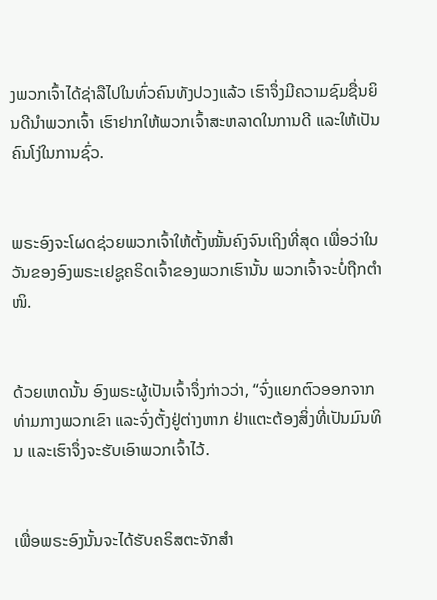ງພວກເຈົ້າໄດ້ຊ່າລືໄປໃນທົ່ວຄົນທັງປວງແລ້ວ ເຮົາຈຶ່ງມີຄວາມຊົມຊື່ນຍິນດີນຳພວກເຈົ້າ ເຮົາຢາກໃຫ້ພວກເຈົ້າສະຫລາດໃນການດີ ແລະໃຫ້ເປັນຄົນໂງ່ໃນການຊົ່ວ.


ພຣະອົງຈະໂຜດຊ່ວຍພວກເຈົ້າໃຫ້ຕັ້ງໝັ້ນຄົງຈົນເຖິງທີ່ສຸດ ເພື່ອວ່າໃນວັນຂອງອົງພຣະເຢຊູຄຣິດເຈົ້າຂອງພວກເຮົານັ້ນ ພວກເຈົ້າຈະບໍ່ຖືກຕຳໜິ.


ດ້ວຍເຫດນັ້ນ ອົງພຣະຜູ້ເປັນເຈົ້າຈຶ່ງກ່າວວ່າ, “ຈົ່ງແຍກຕົວອອກຈາກທ່າມກາງພວກເຂົາ ແລະຈົ່ງຕັ້ງຢູ່ຕ່າງຫາກ ຢ່າແຕະຕ້ອງສິ່ງທີ່ເປັນມົນທິນ ແລະເຮົາຈຶ່ງຈະຮັບເອົາພວກເຈົ້າໄວ້.


ເພື່ອພຣະອົງນັ້ນຈະໄດ້ຮັບຄຣິສຕະຈັກສຳ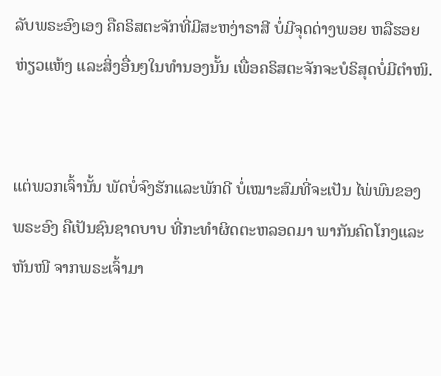ລັບພຣະອົງເອງ ຄືຄຣິສຕະຈັກທີ່ມີສະຫງ່າຣາສີ ບໍ່ມີຈຸດດ່າງພອຍ ຫລືຮອຍຫ່ຽວແຫ້ງ ແລະສິ່ງອື່ນໆໃນທຳນອງນັ້ນ ເພື່ອຄຣິສຕະຈັກຈະບໍຣິສຸດບໍ່ມີຕຳໜິ.


ແຕ່ພວກເຈົ້ານັ້ນ ພັດບໍ່ຈົງຮັກແລະພັກດີ ບໍ່ເໝາະສົມທີ່ຈະເປັນ ໄພ່ພົນຂອງພຣະອົງ ຄືເປັນຊົນຊາດບາບ ທີ່ກະທຳຜິດຕະຫລອດມາ ພາກັນຄົດໂກງແລະຫັນໜີ ຈາກພຣະເຈົ້າມາ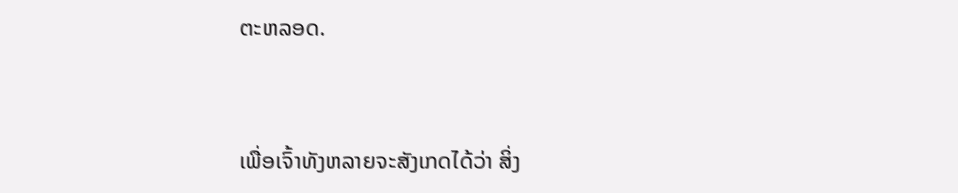ຕະຫລອດ.


ເພື່ອເຈົ້າທັງຫລາຍຈະສັງເກດໄດ້ວ່າ ສິ່ງ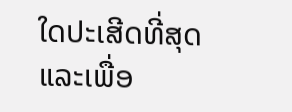ໃດປະເສີດທີ່ສຸດ ແລະເພື່ອ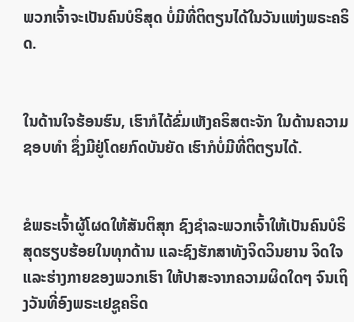ພວກເຈົ້າຈະເປັນຄົນບໍຣິສຸດ ບໍ່ມີທີ່ຕິຕຽນໄດ້ໃນວັນແຫ່ງພຣະຄຣິດ.


ໃນດ້ານໃຈຮ້ອນຮົນ, ເຮົາກໍໄດ້ຂົ່ມເຫັງຄຣິສຕະຈັກ ໃນດ້ານຄວາມຊອບທຳ ຊຶ່ງມີຢູ່ໂດຍກົດບັນຍັດ ເຮົາກໍບໍ່ມີທີ່ຕິຕຽນໄດ້.


ຂໍພຣະເຈົ້າຜູ້ໂຜດໃຫ້ສັນຕິສຸກ ຊົງຊຳລະພວກເຈົ້າໃຫ້ເປັນຄົນບໍຣິສຸດຮຽບຮ້ອຍໃນທຸກດ້ານ ແລະຊົງຮັກສາທັງຈິດວິນຍານ ຈິດໃຈ ແລະຮ່າງກາຍຂອງພວກເຮົາ ໃຫ້ປາສະຈາກຄວາມຜິດໃດໆ ຈົນເຖິງວັນທີ່ອົງພຣະເຢຊູຄຣິດ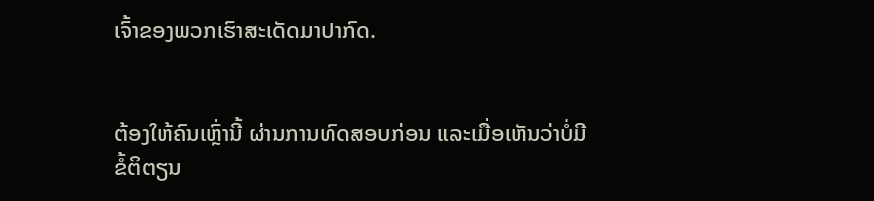ເຈົ້າຂອງພວກເຮົາສະເດັດມາປາກົດ.


ຕ້ອງໃຫ້ຄົນເຫຼົ່ານີ້ ຜ່ານການທົດສອບກ່ອນ ແລະເມື່ອເຫັນວ່າບໍ່ມີຂໍ້ຕິຕຽນ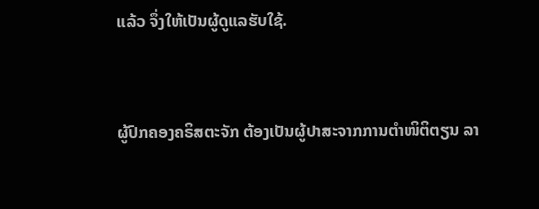ແລ້ວ ຈຶ່ງໃຫ້ເປັນຜູ້ດູແລຮັບໃຊ້.


ຜູ້ປົກຄອງຄຣິສຕະຈັກ ຕ້ອງເປັນຜູ້ປາສະຈາກການຕຳໜິຕິຕຽນ ລາ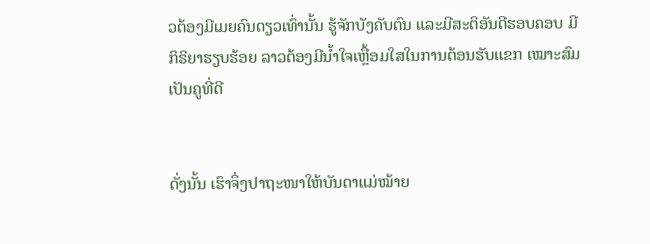ວຕ້ອງມີເມຍຄົນດຽວເທົ່ານັ້ນ ຮູ້ຈັກບັງຄັບຕົນ ແລະມີສະຕິອັນດີຮອບຄອບ ມີກິຣິຍາຮຽບຮ້ອຍ ລາວຕ້ອງມີນໍ້າໃຈເຫຼື້ອມໃສໃນການຕ້ອນຮັບແຂກ ເໝາະສົມເປັນຄູທີ່ດີ


ດັ່ງນັ້ນ ເຮົາຈຶ່ງປາຖະໜາໃຫ້ບັນດາແມ່ໝ້າຍ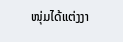ໜຸ່ມໄດ້ແຕ່ງງາ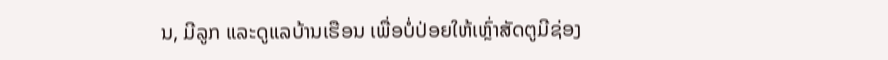ນ, ມີລູກ ແລະດູແລບ້ານເຮືອນ ເພື່ອບໍ່ປ່ອຍໃຫ້ເຫຼົ່າສັດຕູມີຊ່ອງ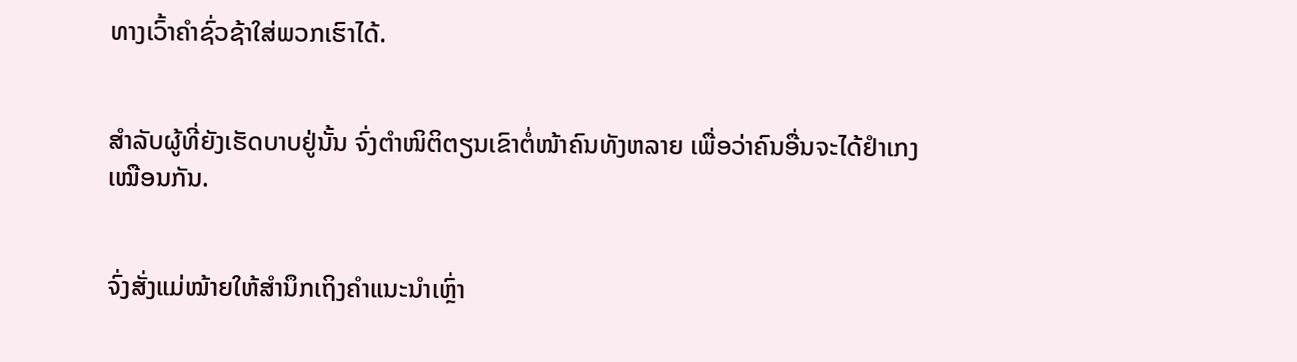ທາງເວົ້າຄຳຊົ່ວຊ້າໃສ່ພວກເຮົາໄດ້.


ສຳລັບຜູ້ທີ່ຍັງເຮັດບາບຢູ່ນັ້ນ ຈົ່ງຕຳໜິຕິຕຽນເຂົາຕໍ່ໜ້າຄົນທັງຫລາຍ ເພື່ອວ່າຄົນອື່ນຈະໄດ້ຢຳເກງເໝືອນກັນ.


ຈົ່ງສັ່ງແມ່ໝ້າຍໃຫ້ສຳນຶກເຖິງຄຳແນະນຳເຫຼົ່າ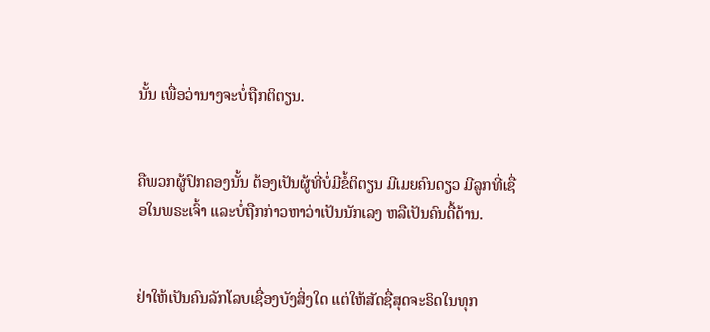ນັ້ນ ເພື່ອວ່ານາງຈະບໍ່ຖືກຕິຕຽນ.


ຄືພວກຜູ້ປົກຄອງນັ້ນ ຕ້ອງເປັນຜູ້ທີ່ບໍ່ມີຂໍ້ຕິຕຽນ ມີເມຍຄົນດຽວ ມີລູກທີ່ເຊື່ອໃນພຣະເຈົ້າ ແລະບໍ່ຖືກກ່າວຫາວ່າເປັນນັກເລງ ຫລືເປັນຄົນດື້ດ້ານ.


ຢ່າໃຫ້ເປັນຄົນລັກໂລບເຊື່ອງບັງສິ່ງໃດ ແຕ່ໃຫ້ສັດຊື່ສຸດຈະຣິດໃນທຸກ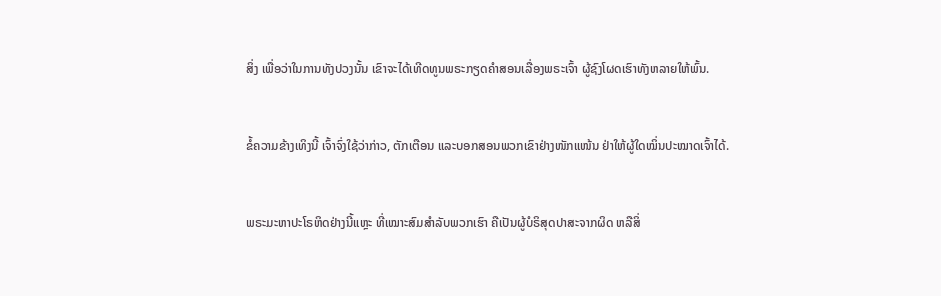ສິ່ງ ເພື່ອວ່າໃນການທັງປວງນັ້ນ ເຂົາຈະໄດ້ເທີດທູນພຣະກຽດຄຳສອນເລື່ອງພຣະເຈົ້າ ຜູ້ຊົງໂຜດເຮົາທັງຫລາຍໃຫ້ພົ້ນ.


ຂໍ້ຄວາມຂ້າງເທິງນີ້ ເຈົ້າຈົ່ງໃຊ້ວ່າກ່າວ, ຕັກເຕືອນ ແລະບອກສອນພວກເຂົາຢ່າງໜັກແໜ້ນ ຢ່າໃຫ້ຜູ້ໃດໝິ່ນປະໝາດເຈົ້າໄດ້.


ພຣະມະຫາປະໂຣຫິດຢ່າງນີ້ແຫຼະ ທີ່ເໝາະສົມສຳລັບພວກເຮົາ ຄືເປັນຜູ້ບໍຣິສຸດປາສະຈາກຜິດ ຫລືສິ່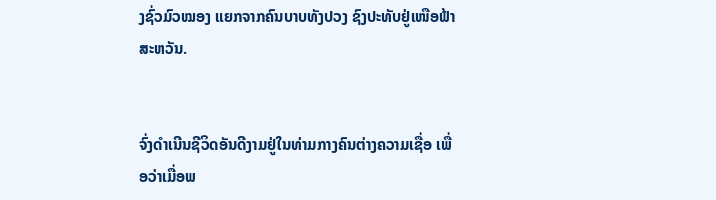ງຊົ່ວມົວໝອງ ແຍກຈາກຄົນບາບທັງປວງ ຊົງປະທັບຢູ່ເໜືອຟ້າສະຫວັນ.


ຈົ່ງດຳເນີນຊີວິດອັນດີງາມຢູ່ໃນທ່າມກາງຄົນຕ່າງຄວາມເຊື່ອ ເພື່ອວ່າເມື່ອພ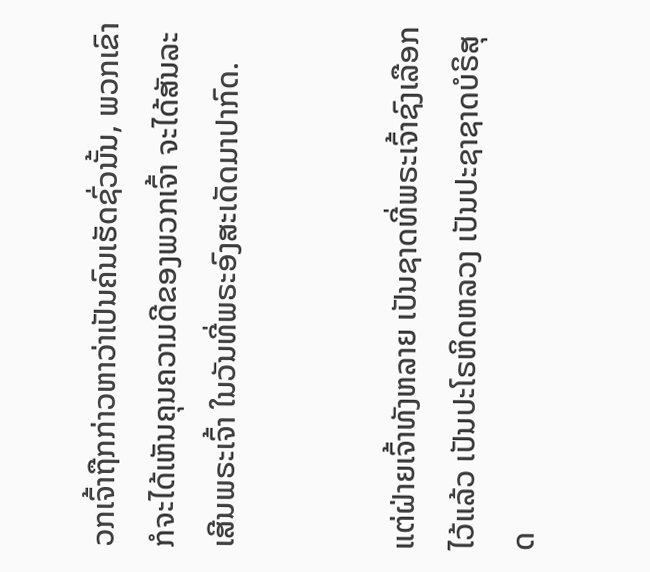ວກເຈົ້າຖືກກ່າວຫາວ່າເປັນຄົນເຮັດຊົ່ວນັ້ນ, ພວກເຂົາກໍຈະໄດ້ເຫັນຄຸນຄວາມດີຂອງພວກເຈົ້າ ຈະໄດ້ສັນລະເສີນພຣະເຈົ້າ ໃນວັນທີ່ພຣະອົງສະເດັດມາປາກົດ.


ແຕ່ຝ່າຍເຈົ້າທັງຫລາຍ ເປັນຊາດທີ່ພຣະເຈົ້າຊົງເລືອກໄວ້ແລ້ວ ເປັນປະໂຣຫິດຫລວງ ເປັນປະຊາຊາດບໍຣິສຸດ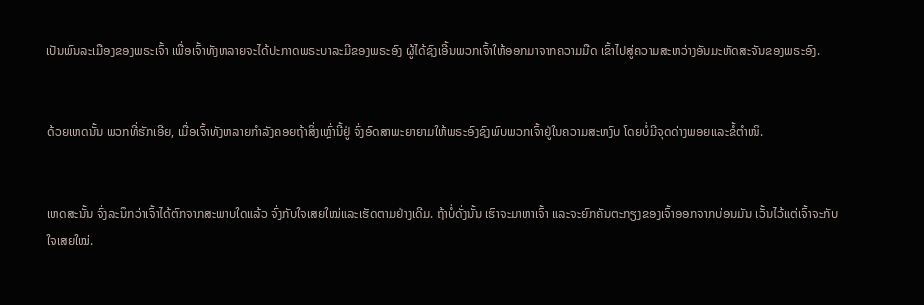ເປັນພົນລະເມືອງຂອງພຣະເຈົ້າ ເພື່ອເຈົ້າທັງຫລາຍຈະໄດ້ປະກາດພຣະບາລະມີຂອງພຣະອົງ ຜູ້ໄດ້ຊົງເອີ້ນພວກເຈົ້າໃຫ້ອອກມາຈາກຄວາມມືດ ເຂົ້າໄປສູ່ຄວາມສະຫວ່າງອັນມະຫັດສະຈັນຂອງພຣະອົງ.


ດ້ວຍເຫດນັ້ນ ພວກທີ່ຮັກເອີຍ, ເມື່ອເຈົ້າທັງຫລາຍກຳລັງຄອຍຖ້າສິ່ງເຫຼົ່ານີ້ຢູ່ ຈົ່ງອົດສາພະຍາຍາມໃຫ້ພຣະອົງຊົງພົບພວກເຈົ້າຢູ່ໃນຄວາມສະຫງົບ ໂດຍບໍ່ມີຈຸດດ່າງພອຍແລະຂໍ້ຕຳໜິ.


ເຫດສະນັ້ນ ຈົ່ງລະນຶກວ່າເຈົ້າໄດ້ຕົກຈາກສະພາບໃດແລ້ວ ຈົ່ງກັບໃຈເສຍໃໝ່ແລະເຮັດຕາມຢ່າງເດີມ. ຖ້າບໍ່ດັ່ງນັ້ນ ເຮົາຈະມາຫາເຈົ້າ ແລະຈະຍົກຄັນຕະກຽງຂອງເຈົ້າອອກຈາກບ່ອນມັນ ເວັ້ນໄວ້ແຕ່ເຈົ້າຈະກັບໃຈເສຍໃໝ່.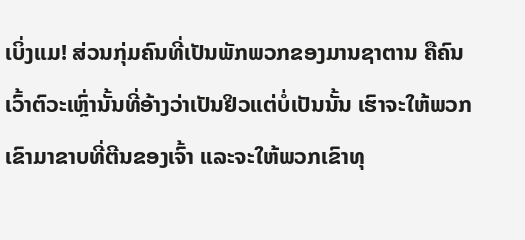ເບິ່ງແມ! ສ່ວນກຸ່ມຄົນທີ່ເປັນພັກພວກຂອງມານຊາຕານ ຄືຄົນເວົ້າຕົວະເຫຼົ່ານັ້ນທີ່ອ້າງວ່າເປັນຢິວແຕ່ບໍ່ເປັນນັ້ນ ເຮົາຈະໃຫ້ພວກເຂົາມາຂາບທີ່ຕີນຂອງເຈົ້າ ແລະຈະໃຫ້ພວກເຂົາທຸ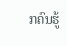ກຄົນຮູ້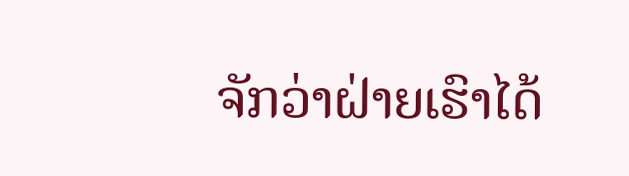ຈັກວ່າຝ່າຍເຮົາໄດ້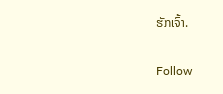ຮັກເຈົ້າ.


Follow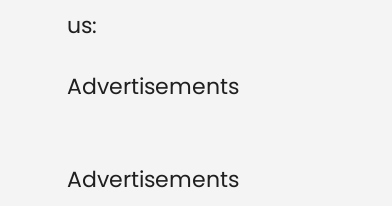us:

Advertisements


Advertisements